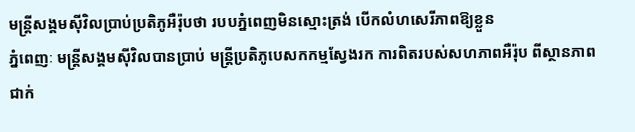មន្ត្រីសង្គមស៊ីវិលប្រាប់ប្រតិភូអឺរ៉ុបថា របបភ្នំពេញមិនស្មោះត្រង់ បើកលំហសេរីភាពឱ្យខ្លួន
ភ្នំពេញៈ មន្ត្រីសង្គមស៊ីវិលបានប្រាប់ មន្ត្រីប្រតិភូបេសកកម្មស្វែងរក ការពិតរបស់សហភាពអឺរ៉ុប ពីស្ថានភាពជាក់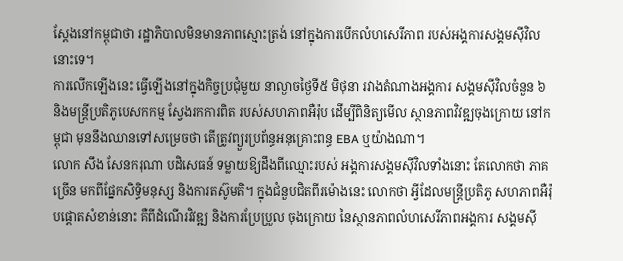ស្ដែងនៅកម្ពុជាថា រដ្ឋាភិបាលមិនមានភាពស្មោះត្រង់ នៅក្នុងការបើកលំហសេរីភាព របស់អង្គការសង្គមស៊ីវិលនោះទេ។
ការលើកឡើងនេះ ធ្វើឡើងនៅក្នុងកិច្ចប្រជុំមួយ នាល្ងាចថ្ងៃទី៥ មិថុនា រវាងតំណាងអង្គការ សង្គមស៊ីវិលចំនួន ៦ និងមន្ត្រីប្រតិភូបេសកកម្ម ស្វែងរកការពិត របស់សហភាពអឺរ៉ុប ដើម្បីពិនិត្យមើល ស្ថានភាពវិវឌ្ឍចុងក្រោយ នៅកម្ពុជា មុននឹងឈានទៅសម្រេចថា តើត្រូវព្យួរប្រព័ន្ធអនុគ្រោះពន្ធ EBA ឬយ៉ាងណា។
លោក សឹង សែនករុណា បដិសេធន៍ ទម្លាយឱ្យដឹងពីឈ្មោះរបស់ អង្គការសង្គមស៊ីវិលទាំងនោះ តែលោកថា ភាគច្រើន មកពីផ្នែកសិទ្ធិមនុស្ស និងការតស៊ូមតិ។ ក្នុងជំនួបជិតពីរម៉ោងនេះ លោកថា អ្វីដែលមន្ត្រីប្រតិភូ សហភាពអឺរ៉ុបផ្ដោតសំខាន់នោះ គឺពីដំណើរវិវឌ្ឍ និងការប្រែប្រួល ចុងក្រោយ នៃស្ថានភាពលំហសេរីភាពអង្គការ សង្គមស៊ី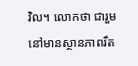វិល។ លោកថា ជារួមនៅមានស្ថានភាពរឹត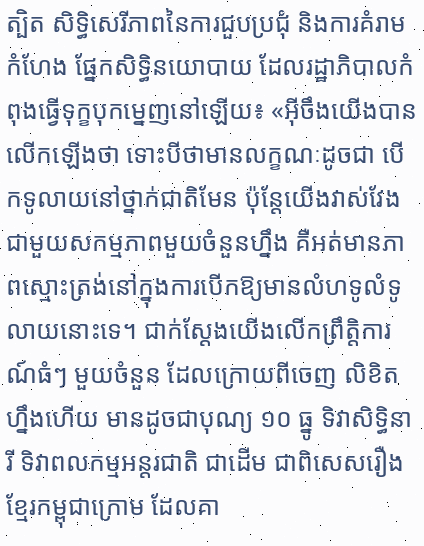ត្បិត សិទ្ធិសេរីភាពនៃការជួបប្រជុំ និងការគំរាមកំហែង ផ្នែកសិទ្ធិនយោបាយ ដែលរដ្ឋាភិបាលកំពុងធ្វើទុក្ខបុកម្នេញនៅឡើយ៖ «អ៊ីចឹងយើងបានលើកឡើងថា ទោះបីថាមានលក្ខណៈដូចជា បើកទូលាយនៅថ្នាក់ជាតិមែន ប៉ុន្តែយើងវាស់វែង ជាមួយសកម្មភាពមួយចំនួនហ្នឹង គឺអត់មានភាពស្មោះត្រង់នៅក្នុងការបើកឱ្យមានលំហទូលំទូលាយនោះទេ។ ជាក់ស្ដែងយើងលើកព្រឹត្តិការណ៍ធំៗ មួយចំនួន ដែលក្រោយពីចេញ លិខិតហ្នឹងហើយ មានដូចជាបុណ្យ ១០ ធ្នូ ទិវាសិទ្ធិនារី ទិវាពលកម្មអន្តរជាតិ ជាដើម ជាពិសេសរឿងខ្មែរកម្ពុជាក្រោម ដែលគា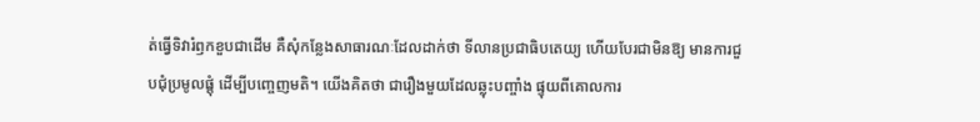ត់ធ្វើទិវារំឭកខួបជាដើម គឺសុំកន្លែងសាធារណៈដែលដាក់ថា ទីលានប្រជាធិបតេយ្យ ហើយបែរជាមិនឱ្យ មានការជួបជុំប្រមូលផ្តុំ ដើម្បីបញ្ចេញមតិ។ យើងគិតថា ជារឿងមួយដែលឆ្លុះបញ្ចាំង ផ្ទុយពីគោលការ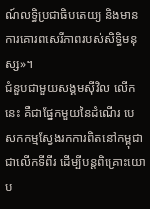ណ៍លទ្ធិប្រជាធិបតេយ្យ និងមានការគោរពសេរីភាពរបស់សិទ្ធិមនុស្ស»។
ជំនួបជាមួយសង្គមស៊ីវិល លើកនេះ គឺជាផ្នែកមួយនៃដំណើរ បេសកកម្មស្វែងរកការពិតនៅកម្ពុជា ជាលើកទីពីរ ដើម្បីបន្តពិគ្រោះយោប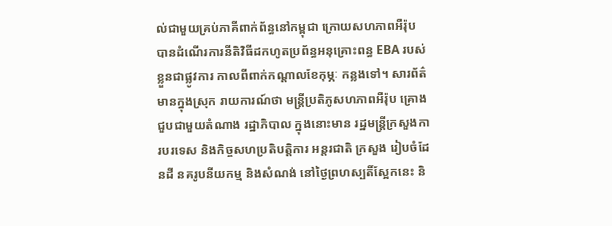ល់ជាមួយគ្រប់ភាគីពាក់ព័ន្ធនៅកម្ពុជា ក្រោយសហភាពអឺរ៉ុប បានដំណើរការនីតិវិធីដកហូតប្រព័ន្ធអនុគ្រោះពន្ធ EBA របស់ខ្លួនជាផ្លូវការ កាលពីពាក់កណ្តាលខែកុម្ភៈ កន្លងទៅ។ សារព័ត៌មានក្នុងស្រុក រាយការណ៍ថា មន្ត្រីប្រតិភូសហភាពអឺរ៉ុប គ្រោងជួបជាមួយតំណាង រដ្ឋាភិបាល ក្នុងនោះមាន រដ្ឋមន្ត្រីក្រសួងការបរទេស និងកិច្ចសហប្រតិបត្តិការ អន្តរជាតិ ក្រសួង រៀបចំដែនដី នគរូបនីយកម្ម និងសំណង់ នៅថ្ងៃព្រហស្បតិ៍ស្អែកនេះ និ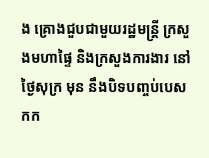ង គ្រោងជួបជាមួយរដ្ឋមន្ត្រី ក្រសួងមហាផ្ទៃ និងក្រសួងការងារ នៅថ្ងៃសុក្រ មុន នឹងបិទបញ្ចប់បេសកក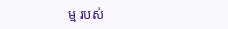ម្ម របស់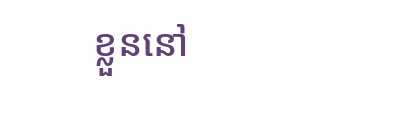ខ្លួននៅ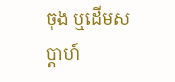ចុង ឬដើមសប្ដាហ៍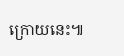ក្រោយនេះ៕